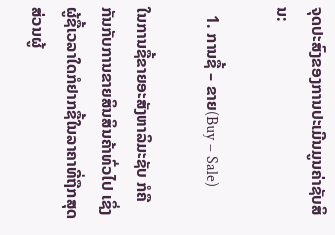ຈຸດປະສົງຂອງການປະເມີນມູນຄ່າຊັບສິນ:

  1. ການຊື້ – ຂາຍ(Buy – Sale)

ໃນການຊື້ຂາຍອະສັງຫາລິມະຊັບ ກໍຄືກັນກັບການຂາຍສິນສິນຄ້າທົ່ວໄປ ເຊິ່ງຜູ້ຊື້ເວລາໃດກໍຢາກຊື້ໃນລາຄາທີ່ຖືກສຸດ ສ່ວນຜູ້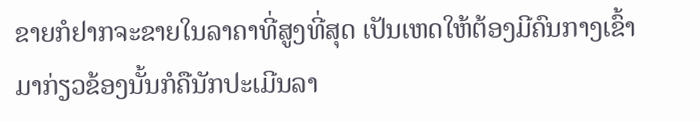ຂາຍກໍຢາກຈະຂາຍໃນລາຄາທີ່ສູງທີ່ສຸດ ເປັນເຫດໃຫ້ຕ້ອງມີຄົນກາງເຂົ້າມາກ່ຽວຂ້ອງນັ້ນກໍຄືນັກປະເມີນລາ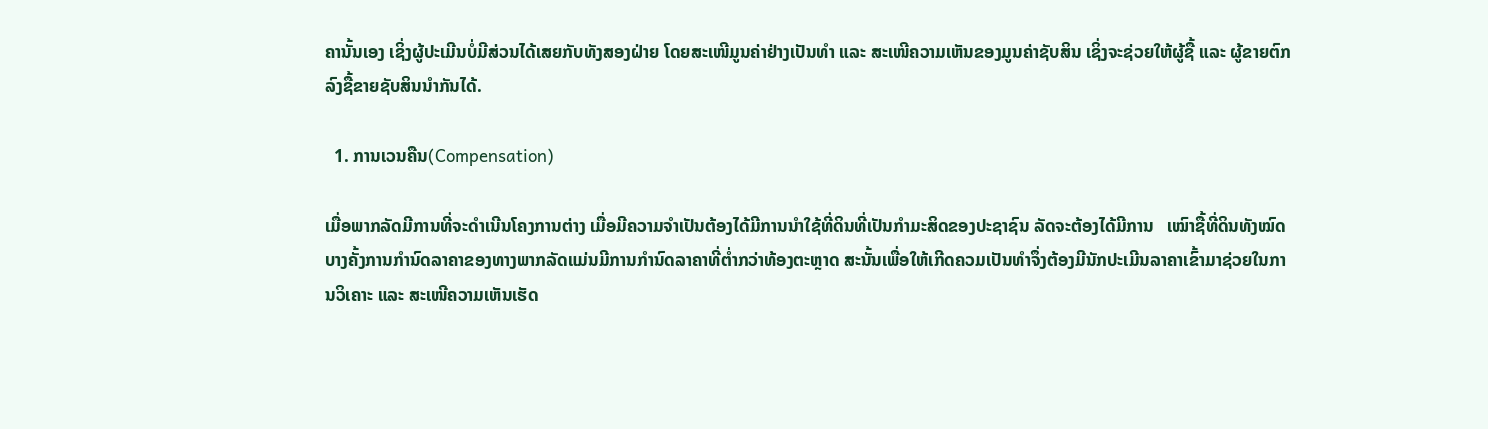ຄານັ້ນເອງ ເຊິ່ງຜູ້ປະເມີນບໍ່ມີສ່ວນໄດ້ເສຍກັບທັງສອງຝ່າຍ ໂດຍສະເໜີມູນຄ່າຢ່າງເປັນທໍາ ແລະ ສະເໜີຄວາມເຫັນຂອງມູນຄ່າຊັບສິນ ເຊິ່ງຈະຊ່ວຍໃຫ້ຜູ້ຊື້ ແລະ ຜູ້ຂາຍຕົກລົງຊື້ຂາຍຊັບສິນນໍາກັນໄດ້.

  1. ການເວນຄືນ(Compensation)

ເມື່ອພາກລັດມີການທີ່ຈະດໍາເນີນໂຄງການຕ່າງ ເມື່ອມີຄວາມຈໍາເປັນຕ້ອງໄດ້ມີການນໍາໃຊ້ທີ່ດິນທີ່ເປັນກໍາມະສິດຂອງປະຊາຊົນ ລັດຈະຕ້ອງໄດ້ມີການ   ເໝົາຊື້ທີ່ດິນທັງໝົດ ບາງຄັ້ງການກໍານົດລາຄາຂອງທາງພາກລັດແມ່ນມີການກໍານົດລາຄາທີ່ຕໍ່າກວ່າທ້ອງຕະຫຼາດ ສະນັ້ນເພື່ອໃຫ້ເກີດຄວມເປັນທໍາຈຶ່ງຕ້ອງມີນັກປະເມີນລາຄາເຂົ້າມາຊ່ວຍໃນການວິເຄາະ ແລະ ສະເໜີຄວາມເຫັນເຮັດ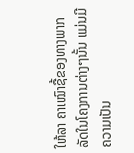ໃຫ້ລາ ຄາເໝົາຊື້ຂອງທາງພາກລັດໃນໂຄງການຕ່າງໆນັ້ນ ແມ່ນມີຄວາມເປັນ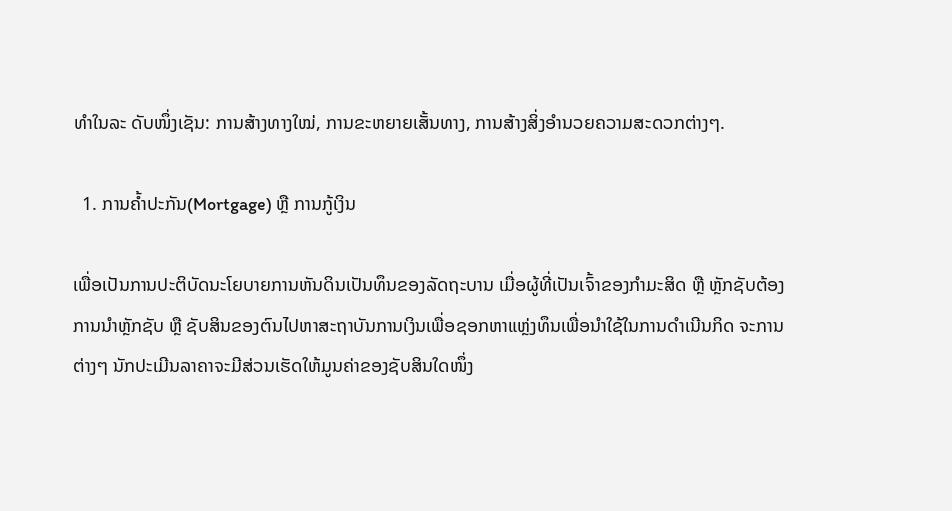ທໍາໃນລະ ດັບໜຶ່ງເຊັນ: ການສ້າງທາງໃໝ່, ການຂະຫຍາຍເສັ້ນທາງ, ການສ້າງສິ່ງອໍານວຍຄວາມສະດວກຕ່າງໆ.

  1. ການຄ້ຳປະກັນ(Mortgage) ຫຼື ການກູ້ເງິນ

ເພື່ອເປັນການປະຕິບັດນະໂຍບາຍການຫັນດິນເປັນທຶນຂອງລັດຖະບານ ເມື່ອຜູ້ທີ່ເປັນເຈົ້າຂອງກໍາມະສິດ ຫຼື ຫຼັກຊັບຕ້ອງການນໍາຫຼັກຊັບ ຫຼື ຊັບສິນຂອງຕົນໄປຫາສະຖາບັນການເງິນເພື່ອຊອກຫາແຫຼ່ງທຶນເພື່ອນໍາໃຊ້ໃນການດໍາເນີນກິດ ຈະການຕ່າງໆ ນັກປະເມີນລາຄາຈະມີສ່ວນເຮັດໃຫ້ມູນຄ່າຂອງຊັບສິນໃດໜຶ່ງ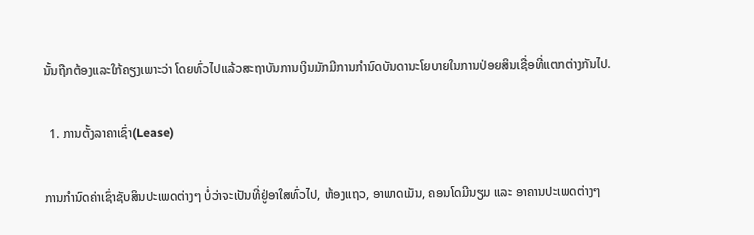ນັ້ນຖືກຕ້ອງແລະໃກ້ຄຽງເພາະວ່າ ໂດຍທົ່ວໄປແລ້ວສະຖາບັນການເງິນມັກມີການກໍານົດບັນດານະໂຍບາຍໃນການປ່ອຍສິນເຊື່ອທີ່ແຕກຕ່າງກັນໄປ.

  1. ການຕັ້ງລາຄາເຊົ່າ(Lease)

ການກໍານົດຄ່າເຊົ່າຊັບສິນປະເພດຕ່າງໆ ບໍ່ວ່າຈະເປັນທີ່ຢູ່ອາໃສທົ່ວໄປ, ຫ້ອງແຖວ, ອາພາດເມັນ, ຄອນໂດມີນຽມ ແລະ ອາຄານປະເພດຕ່າງໆ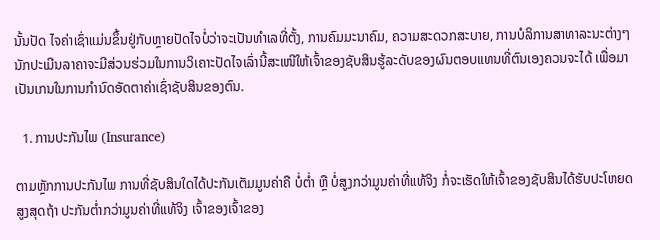ນັ້ນປັດ ໄຈຄ່າເຊົ່າແມ່ນຂຶ້ນຢູ່ກັບຫຼາຍປັດໄຈບໍ່ວ່າຈະເປັນທໍາເລທີ່ຕັ້ງ, ການຄົມມະນາຄົມ, ຄວາມສະດວກສະບາຍ, ການບໍລິການສາທາລະນະຕ່າງໆ ນັກປະເມີນລາຄາຈະມີສ່ວນຮ່ວມໃນການວິເຄາະປັດໄຈເລົ່ານີ້ສະເໜີໃຫ້ເຈົ້າຂອງຊັບສິນຮູ້ລະດັບຂອງຜົນຕອບແທນທີ່ຕົນເອງຄວນຈະໄດ້ ເພື່ອມາເປັນເກນໃນການກໍານົດອັດຕາຄ່າເຊົ່າຊັບສິນຂອງຕົນ.

  1. ການປະກັນໄພ (Insurance)

ຕາມຫຼັກການປະກັນໄພ ການທີ່ຊັບສິນໃດໄດ້ປະກັນເຕັມມູນຄ່າຄື ບໍ່ຕໍ່າ ຫຼື ບໍ່ສູງກວ່າມູນຄ່າທີ່ແທ້ຈິງ ກໍ່ຈະເຮັດໃຫ້ເຈົ້າຂອງຊັບສິນໄດ້ຮັບປະໂຫຍດສູງສຸດຖ້າ ປະກັນຕໍ່າກວ່າມູນຄ່າທີ່ແທ້ຈິງ ເຈົ້າຂອງເຈົ້າຂອງ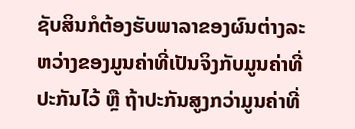ຊັບສິນກໍຕ້ອງຮັບພາລາຂອງຜົນຕ່າງລະຫວ່າງຂອງມູນຄ່າທີ່ເປັນຈິງກັບມູນຄ່າທີ່ປະກັນໄວ້ ຫຼື ຖ້າປະກັນສູງກວ່າມູນຄ່າທີ່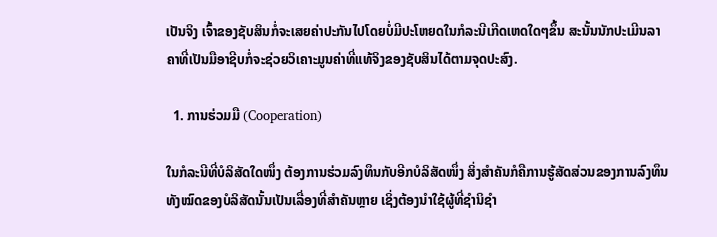ເປັນຈິງ ເຈົ້າຂອງຊັບສິນກໍ່ຈະເສຍຄ່າປະກັນໄປໂດຍບໍ່ມີປະໂຫຍດໃນກໍລະນີເກີດເຫດໃດໆຂຶ້ນ ສະນັ້ນນັກປະເມີນລາຄາທີ່ເປັນມືອາຊີບກໍ່ຈະຊ່ວຍວິເຄາະມູນຄ່າທີ່ແທ້ຈິງຂອງຊັບສິນໄດ້ຕາມຈຸດປະສົງ.

  1. ການຮ່ວມມື (Cooperation)

ໃນກໍລະນີທີ່ບໍລິສັດໃດໜຶ່ງ ຕ້ອງການຮ່ວມລົງທຶນກັບອີກບໍລິສັດໜຶ່ງ ສິ່ງສໍາຄັນກໍຄືການຮູ້ສັດສ່ວນຂອງການລົງທຶນທັງໝົດຂອງບໍລິສັດນັ້ນເປັນເລື່ອງທີ່ສໍາຄັນຫຼາຍ ເຊິ່ງຕ້ອງນໍາໃຊ້ຜູ້ທີ່ຊໍານິຊໍາ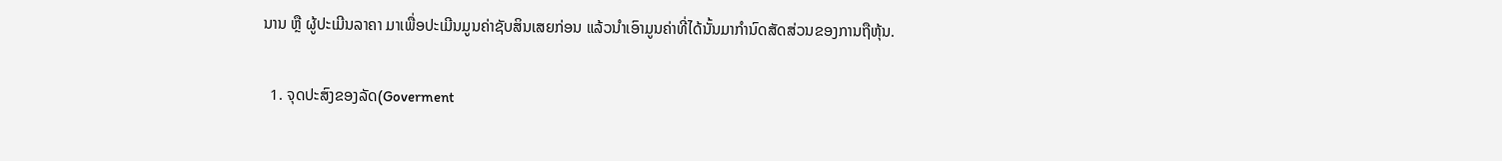ນານ ຫຼື ຜູ້ປະເມີນລາຄາ ມາເພື່ອປະເມີນມູນຄ່າຊັບສິນເສຍກ່ອນ ແລ້ວນໍາເອົາມູນຄ່າທີ່ໄດ້ນັ້ນມາກໍານົດສັດສ່ວນຂອງການຖືຫຸ້ນ.

  1. ຈຸດປະສົງຂອງລັດ(Goverment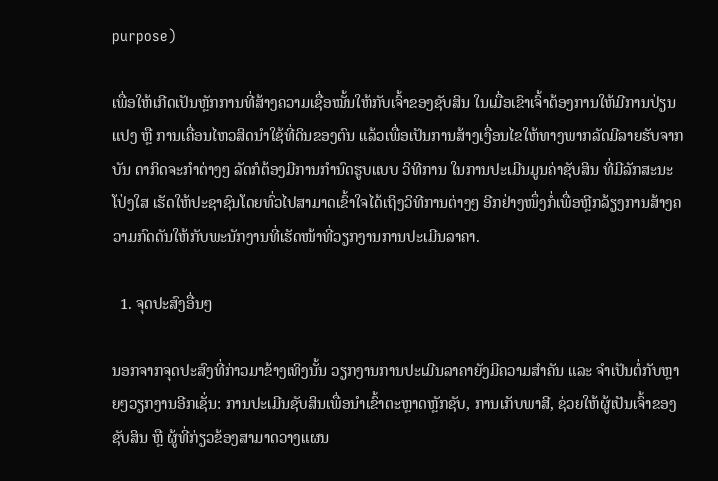purpose)

ເພື່ອໃຫ້ເກີດເປັນຫຼັກການທີ່ສ້າງຄວາມເຊື່ອໝັ້ນໃຫ້ກັບເຈົ້າຂອງຊັບສິນ ໃນເມື່ອເຂົາເຈົ້າຕ້ອງການໃຫ້ມີການປ່ຽນແປງ ຫຼື ການເຄື່ອນໄຫວສິດນໍາໃຊ້ທີ່ດິນຂອງຕົນ ແລ້ວເພື່ອເປັນການສ້າງເງື່ອນໄຂໃຫ້ທາງພາກລັດມີລາຍຮັບຈາກບັນ ດາກິດຈະກໍາຕ່າງໆ ລັດກໍຕ້ອງມີການກໍານົດຮູບແບບ ວິທີການ ໃນການປະເມີນມູນຄ່າຊັບສິນ ທີ່ມີລັກສະນະໂປ່ງໃສ ເຮັດໃຫ້ປະຊາຊົນໂດຍທົ່ວໄປສາມາດເຂົ້າໃຈໄດ້ເຖິງວິທີການຕ່າງໆ ອີກຢ່າງໜຶ່ງກໍ່ເພື່ອຫຼີກລ້ຽງການສ້າງຄວາມກົດດັນໃຫ້ກັບພະນັກງານທີ່ເຮັດໜ້າທີ່ວຽກງານການປະເມີນລາຄາ.

  1. ຈຸດປະສົງອື່ນໆ

ນອກຈາກຈຸດປະສົງທີ່ກ່າວມາຂ້າງເທິງນັ້ນ ວຽກງານການປະເມີນລາຄາຍັງມີຄວາມສໍາຄັນ ແລະ ຈໍາເປັນຕໍ່ກັບຫຼາຍໆວຽກງານອີກເຊັ່ນ: ການປະເມີນຊັບສິນເພື່ອນໍາເຂົ້າຕະຫຼາດຫຼັກຊັບ, ການເກັບພາສີ, ຊ່ວຍໃຫ້ຜູ້ເປັນເຈົ້າຂອງຊັບສິນ ຫຼື ຜູ້ທີ່ກ່ຽວຂ້ອງສາມາດວາງແຜນ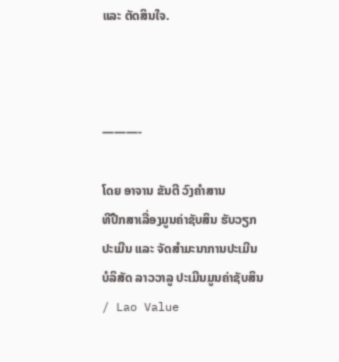ແລະ ຕັດສິນໃຈ.



———-

ໂດຍ ອາຈານ ຂັນຕີ ວົງຄໍາສານ
ທີປືກສາເລື່ອງມູນຄ່າຊັບສິນ ຮັບວຽກປະເມີນ ແລະ ຈັດສຳມະນາການປະເມີນ
ບໍລິສັດ ລາວວາລູ ປະເມີນມູນຄ່າຊັບສິນ / Lao Value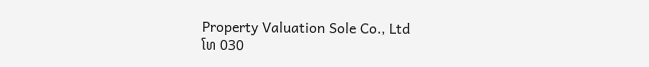Property Valuation Sole Co., Ltd
ໂທ 030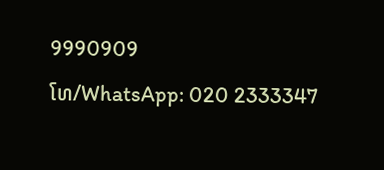9990909
ໂທ/WhatsApp: 020 2333347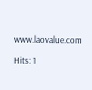www.laovalue.com

Hits: 1